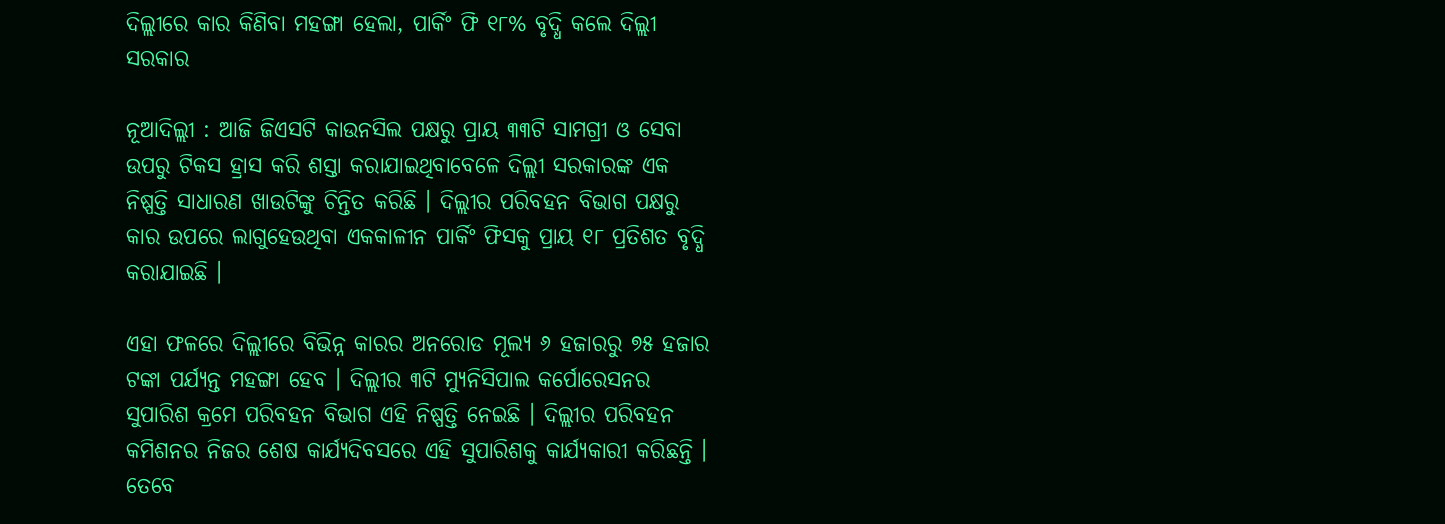ଦିଲ୍ଲୀରେ କାର କିଣିବା ମହଙ୍ଗା ହେଲା, ପାର୍କିଂ ଫି ୧୮% ବୃଦ୍ଧି କଲେ ଦିଲ୍ଲୀ ସରକାର

ନୂଆଦିଲ୍ଲୀ : ଆଜି ଜିଏସଟି କାଉନସିଲ ପକ୍ଷରୁ ପ୍ରାୟ ୩୩ଟି ସାମଗ୍ରୀ ଓ ସେବା ଉପରୁ ଟିକସ ହ୍ରାସ କରି ଶସ୍ତା କରାଯାଇଥିବାବେଳେ ଦିଲ୍ଲୀ ସରକାରଙ୍କ ଏକ ନିଷ୍ପତ୍ତି ସାଧାରଣ ଖାଉଟିଙ୍କୁ ଚିନ୍ତିତ କରିଛି । ଦିଲ୍ଲୀର ପରିବହନ ବିଭାଗ ପକ୍ଷରୁ କାର ଉପରେ ଲାଗୁହେଉଥିବା ଏକକାଳୀନ ପାର୍କିଂ ଫିସକୁ ପ୍ରାୟ ୧୮ ପ୍ରତିଶତ ବୃଦ୍ଧି କରାଯାଇଛି ।

ଏହା ଫଳରେ ଦିଲ୍ଲୀରେ ବିଭିନ୍ନ କାରର ଅନରୋଡ ମୂଲ୍ୟ ୬ ହଜାରରୁ ୭୫ ହଜାର ଟଙ୍କା ପର୍ଯ୍ୟନ୍ତ ମହଙ୍ଗା ହେବ । ଦିଲ୍ଲୀର ୩ଟି ମ୍ୟୁନିସିପାଲ କର୍ପୋରେସନର ସୁପାରିଶ କ୍ରମେ ପରିବହନ ବିଭାଗ ଏହି ନିଷ୍ପତ୍ତି ନେଇଛି । ଦିଲ୍ଲୀର ପରିବହନ କମିଶନର ନିଜର ଶେଷ କାର୍ଯ୍ୟଦିବସରେ ଏହି ସୁପାରିଶକୁ କାର୍ଯ୍ୟକାରୀ କରିଛନ୍ତି । ତେବେ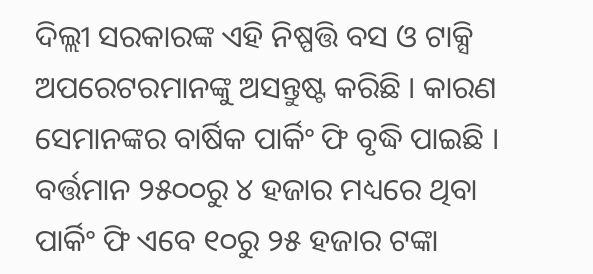ଦିଲ୍ଲୀ ସରକାରଙ୍କ ଏହି ନିଷ୍ପତ୍ତି ବସ ଓ ଟାକ୍ସି ଅପରେଟରମାନଙ୍କୁ ଅସନ୍ତୁଷ୍ଟ କରିଛି । କାରଣ ସେମାନଙ୍କର ବାର୍ଷିକ ପାର୍କିଂ ଫି ବୃଦ୍ଧି ପାଇଛି । ବର୍ତ୍ତମାନ ୨୫୦୦ରୁ ୪ ହଜାର ମଧ୍ୟରେ ଥିବା ପାର୍କିଂ ଫି ଏବେ ୧୦ରୁ ୨୫ ହଜାର ଟଙ୍କା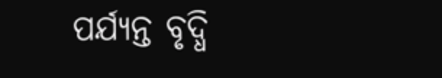ପର୍ଯ୍ୟନ୍ତ ବୃଦ୍ଧି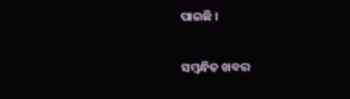ପାଇଛି ।

ସମ୍ବନ୍ଧିତ ଖବର